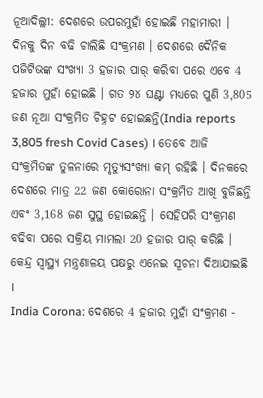ନୂଆଦିଲ୍ଲୀ: ଦେଶରେ ଉପରମୁହାଁ ହୋଇଛି ମହାମାରୀ । ଦିନକୁ ଦିନ ବଢି ଚାଲିଛି ସଂକ୍ରମଣ । ଦେଶରେ ଦୈନିକ ପଜିଟିଭଙ୍କ ସଂଖ୍ୟା 3 ହଜାର ପାର୍ କରିବା ପରେ ଏବେ 4 ହଜାର ମୁହାଁ ହୋଇଛି । ଗତ ୨୪ ଘଣ୍ଟା ମଧ୍ୟରେ ପୁଣି 3,805 ଜଣ ନୂଆ ସଂକ୍ରମିତ ଚିହ୍ନଟ ହୋଇଛନ୍ତି(India reports 3,805 fresh Covid Cases) । ତେବେ ଆଜି ସଂକ୍ରମିତଙ୍କ ତୁଳନାରେ ମୃତ୍ୟୁସଂଖ୍ୟା କମ୍ ରହିଛି । ଦିନକରେ ଦେଶରେ ମାତ୍ର 22 ଜଣ କୋରୋନା ସଂକ୍ରମିତ ଆଖି ବୁଜିଛନ୍ତି ଏବଂ 3,168 ଜଣ ସୁସ୍ଥ ହୋଇଛନ୍ତି । ସେହିପରି ସଂକ୍ରମଣ ବଢିବା ପରେ ସକ୍ରିୟ ମାମଲା 20 ହଜାର ପାର୍ କରିଛି । କେନ୍ଦ୍ର ସ୍ବାସ୍ଥ୍ୟ ମନ୍ତ୍ରଣାଳୟ ପକ୍ଷରୁ ଏନେଇ ସୂଚନା ଦିଆଯାଇଛି ।
India Corona: ଦେଶରେ 4 ହଜାର ମୁହାଁ ସଂକ୍ରମଣ -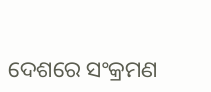ଦେଶରେ ସଂକ୍ରମଣ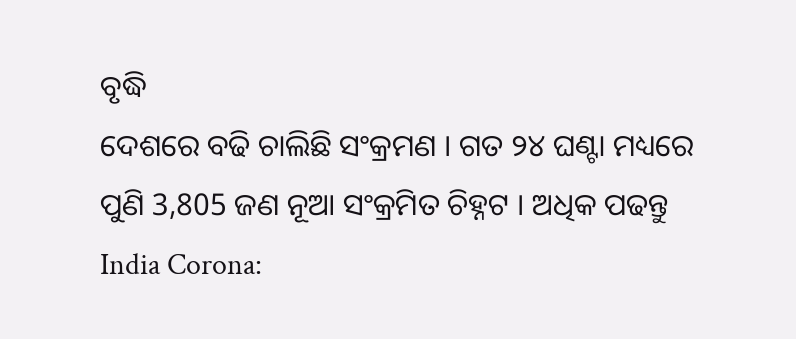ବୃଦ୍ଧି
ଦେଶରେ ବଢି ଚାଲିଛି ସଂକ୍ରମଣ । ଗତ ୨୪ ଘଣ୍ଟା ମଧ୍ୟରେ ପୁଣି 3,805 ଜଣ ନୂଆ ସଂକ୍ରମିତ ଚିହ୍ନଟ । ଅଧିକ ପଢନ୍ତୁ
India Corona: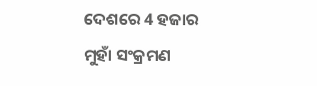ଦେଶରେ 4 ହଜାର ମୁହାଁ ସଂକ୍ରମଣ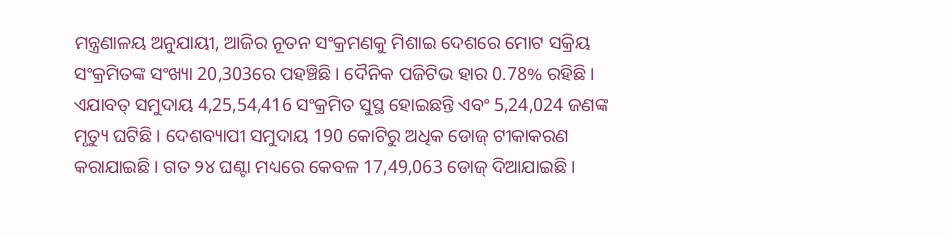ମନ୍ତ୍ରଣାଳୟ ଅନୁଯାୟୀ, ଆଜିର ନୂତନ ସଂକ୍ରମଣକୁ ମିଶାଇ ଦେଶରେ ମୋଟ ସକ୍ରିୟ ସଂକ୍ରମିତଙ୍କ ସଂଖ୍ୟା 20,303ରେ ପହଞ୍ଚିଛି । ଦୈନିକ ପଜିଟିଭ ହାର 0.78% ରହିଛି । ଏଯାବତ୍ ସମୁଦାୟ 4,25,54,416 ସଂକ୍ରମିତ ସୁସ୍ଥ ହୋଇଛନ୍ତି ଏବଂ 5,24,024 ଜଣଙ୍କ ମୃତ୍ୟୁ ଘଟିଛି । ଦେଶବ୍ୟାପୀ ସମୁଦାୟ 190 କୋଟିରୁ ଅଧିକ ଡୋଜ୍ ଟୀକାକରଣ କରାଯାଇଛି । ଗତ ୨୪ ଘଣ୍ଟା ମଧ୍ୟରେ କେବଳ 17,49,063 ଡୋଜ୍ ଦିଆଯାଇଛି ।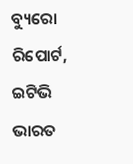ବ୍ୟୁରୋ ରିପୋର୍ଟ, ଇଟିଭି ଭାରତ